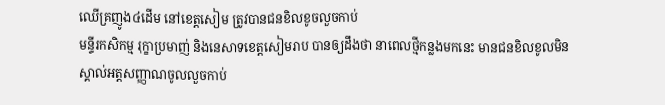ឈើគ្រញូង៤ដើម នៅខេត្តសៀម ត្រូវបានជនខិលខូចលួចកាប់
មន្ទីរកសិកម្ម រុក្ខាប្រមាញ់ និងនេសាទខេត្តសៀមរាប បានឲ្យដឹងថា នាពេលថ្មីកន្លងមកនេះ មានជនខិលខូលមិនស្គាល់អត្តសញ្ញាណចូលលួចកាប់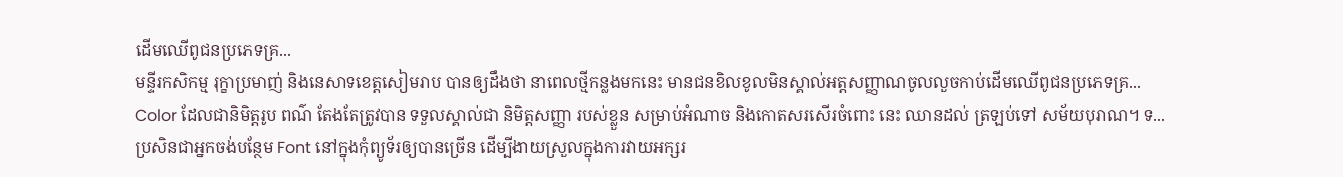ដើមឈើពូជនប្រភេទគ្រ...
មន្ទីរកសិកម្ម រុក្ខាប្រមាញ់ និងនេសាទខេត្តសៀមរាប បានឲ្យដឹងថា នាពេលថ្មីកន្លងមកនេះ មានជនខិលខូលមិនស្គាល់អត្តសញ្ញាណចូលលួចកាប់ដើមឈើពូជនប្រភេទគ្រ...
Color ដែលជានិមិត្តរូប ពណ៌ តែងតែត្រូវបាន ទទួលស្គាល់ជា និមិត្តសញ្ញា របស់ខ្លួន សម្រាប់អំណាច និងកោតសរសើរចំពោះ នេះ ឈានដល់ ត្រឡប់ទៅ សម័យបុរាណ។ ទ...
ប្រសិនជាអ្នកចង់បន្ថែម Font នៅក្នុងកុំព្យូទ័រឲ្យបានច្រើន ដើម្បីងាយស្រួលក្នុងការវាយអក្សរ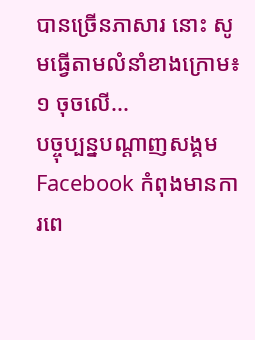បានច្រើនភាសារ នោះ សូមធ្វើតាមលំនាំខាងក្រោម៖ ១ ចុចលើ...
បច្ចុប្បន្នបណ្ដាញសង្គម Facebook កំពុងមានការពេ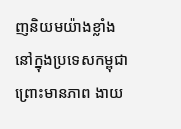ញនិយមយ៉ាងខ្លាំងនៅក្នុងប្រទេសកម្ពុជា ព្រោះមានភាព ងាយ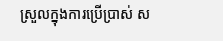ស្រួលក្នុងការប្រើប្រាស់ ស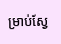ម្រាប់ស្វែ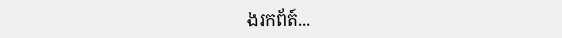ងរកព័ត៍...